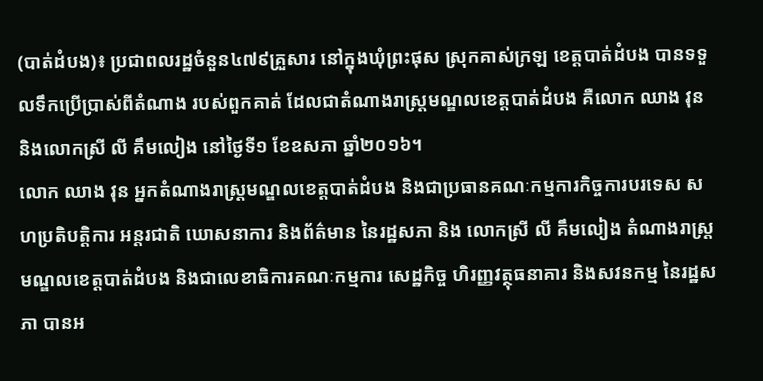(បាត់ដំបង)៖ ប្រជាពលរដ្ឋចំនួន៤៧៩គ្រួសារ នៅក្នុងឃុំព្រះផុស ស្រុកគាស់ក្រឡ ខេត្តបាត់ដំបង បានទទួលទឹកប្រើប្រាស់ពីតំណាង របស់ពួកគាត់ ដែលជាតំណាងរាស្រ្តមណ្ឌលខេត្តបាត់ដំបង គឺលោក ឈាង វុន និងលោកស្រី លី គឹមលៀង នៅថ្ងៃទី១ ខែឧសភា ឆ្នាំ២០១៦។
លោក ឈាង វុន អ្នកតំណាងរាស្រ្តមណ្ឌលខេត្តបាត់ដំបង និងជាប្រធានគណៈកម្មការកិច្ចការបរទេស សហប្រតិបត្តិការ អន្តរជាតិ ឃោសនាការ និងព័ត៌មាន នៃរដ្ឋសភា និង លោកស្រី លី គឹមលៀង តំណាងរាស្រ្តមណ្ឌលខេត្តបាត់ដំបង និងជាលេខាធិការគណៈកម្មការ សេដ្ឋកិច្ច ហិរញ្ញវត្ថុធនាគារ និងសវនកម្ម នៃរដ្ឋសភា បានអ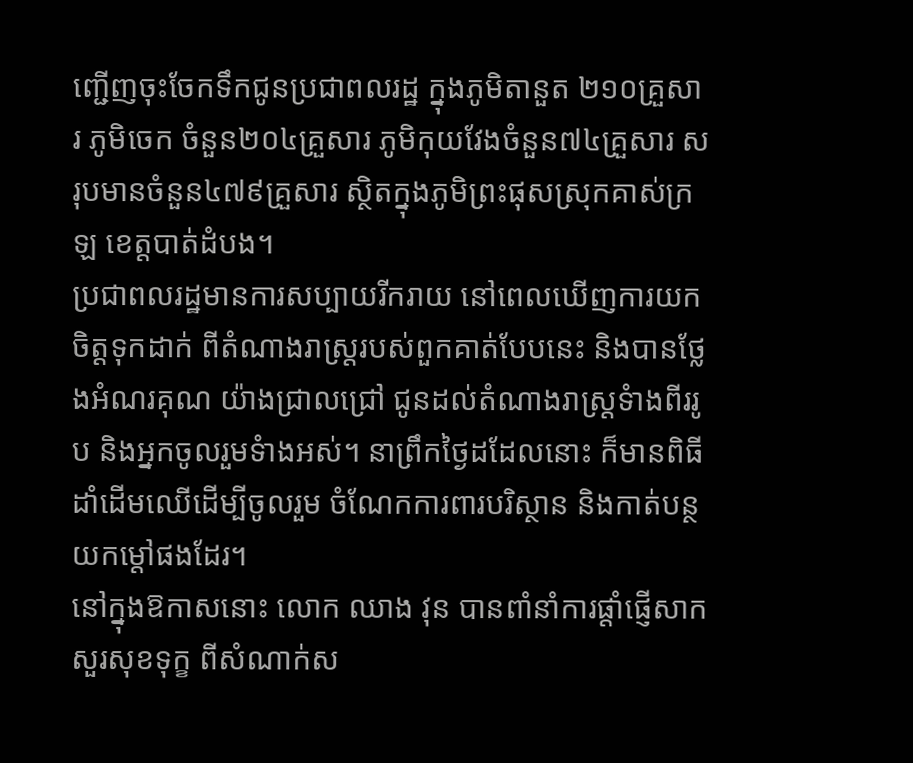ញ្ជើញចុះចែកទឹកជូនប្រជាពលរដ្ឋ ក្នុងភូមិតានួត ២១០គ្រួសារ ភូមិចេក ចំនួន២០៤គ្រួសារ ភូមិកុយវែងចំនួន៧៤គ្រួសារ សរុបមានចំនួន៤៧៩គ្រួសារ ស្ថិតក្នុងភូមិព្រះផុសស្រុកគាស់ក្រឡ ខេត្តបាត់ដំបង។
ប្រជាពលរដ្ឋមានការសប្បាយរីករាយ នៅពេលឃើញការយកចិត្តទុកដាក់ ពីតំណាងរាស្រ្តរបស់ពួកគាត់បែបនេះ និងបានថ្លែងអំណរគុណ យ៉ាងជ្រាលជ្រៅ ជូនដល់តំណាងរាស្រ្តទំាងពីររូប និងអ្នកចូលរួមទំាងអស់។ នាព្រឹកថ្ងៃដដែលនោះ ក៏មានពិធីដាំដើមឈើដើម្បីចូលរួម ចំណែកការពារបរិស្ថាន និងកាត់បន្ថយកម្តៅផងដែរ។
នៅក្នុងឱកាសនោះ លោក ឈាង វុន បានពាំនាំការផ្តាំផ្ញើសាកសួរសុខទុក្ខ ពីសំណាក់ស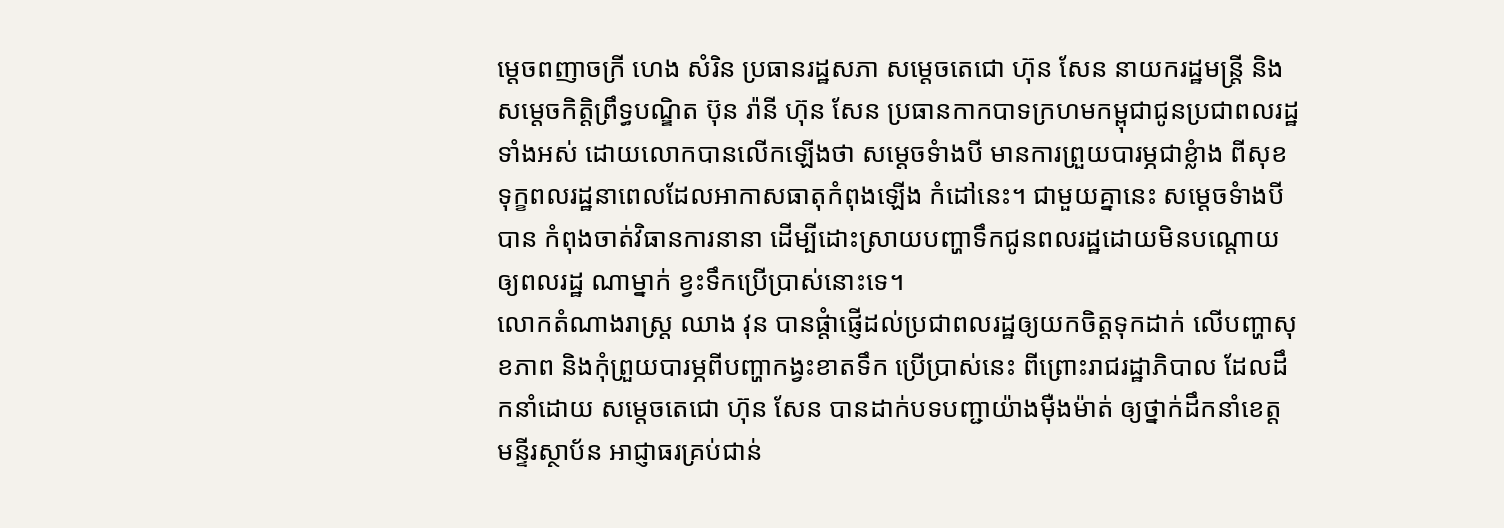ម្តេចពញាចក្រី ហេង សំរិន ប្រធានរដ្ឋសភា សម្តេចតេជោ ហ៊ុន សែន នាយករដ្ឋមន្រ្តី និងសម្តេចកិត្តិព្រឹទ្ធបណ្ឌិត ប៊ុន រ៉ានី ហ៊ុន សែន ប្រធានកាកបាទក្រហមកម្ពុជាជូនប្រជាពលរដ្ឋ ទាំងអស់ ដោយលោកបានលើកឡើងថា សម្តេចទំាងបី មានការព្រួយបារម្ភជាខ្លំាង ពីសុខទុក្ខពលរដ្ឋនាពេលដែលអាកាសធាតុកំពុងឡើង កំដៅនេះ។ ជាមួយគ្នានេះ សម្តេចទំាងបីបាន កំពុងចាត់វិធានការនានា ដើម្បីដោះស្រាយបញ្ហាទឹកជូនពលរដ្ឋដោយមិនបណ្តោយឲ្យពលរដ្ឋ ណាម្នាក់ ខ្វះទឹកប្រើប្រាស់នោះទេ។
លោកតំណាងរាស្រ្ត ឈាង វុន បានផ្តំាផ្ញើដល់ប្រជាពលរដ្ឋឲ្យយកចិត្តទុកដាក់ លើបញ្ហាសុខភាព និងកុំព្រួយបារម្ភពីបញ្ហាកង្វះខាតទឹក ប្រើប្រាស់នេះ ពីព្រោះរាជរដ្ឋាភិបាល ដែលដឹកនាំដោយ សម្តេចតេជោ ហ៊ុន សែន បានដាក់បទបញ្ជាយ៉ាងម៉ឺងម៉ាត់ ឲ្យថ្នាក់ដឹកនាំខេត្ត មន្ទីរស្ថាប័ន អាជ្ញាធរគ្រប់ជាន់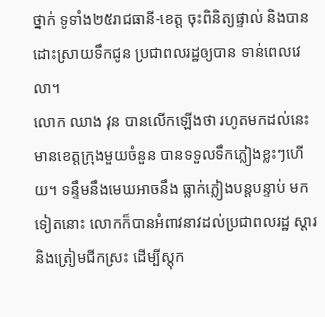ថ្នាក់ ទូទាំង២៥រាជធានី-ខេត្ត ចុះពិនិត្យផ្ទាល់ និងបានដោះស្រាយទឹកជូន ប្រជាពលរដ្ឋឲ្យបាន ទាន់ពេលវេលា។
លោក ឈាង វុន បានលើកឡើងថា រហូតមកដល់នេះ មានខេត្តក្រុងមួយចំនួន បានទទួលទឹកភ្លៀងខ្លះៗហើយ។ ទន្ទឹមនឹងមេឃអាចនឹង ធ្លាក់ភ្លៀងបន្តបន្ទាប់ មកទៀតនោះ លោកក៏បានអំពាវនាវដល់ប្រជាពលរដ្ឋ ស្តារនិងត្រៀមជីកស្រះ ដើម្បីស្តុក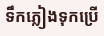ទឹកភ្លៀងទុកប្រើ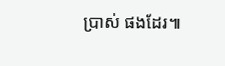ប្រាស់ ផងដែរ៕